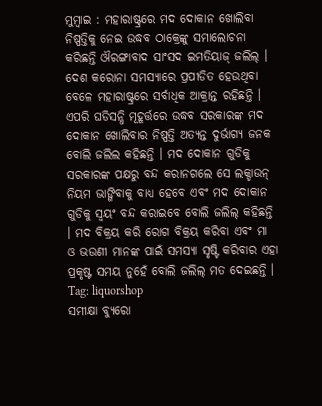ମୁମ୍ବାଇ : ମହାରାଷ୍ଟ୍ରରେ ମଦ ଦୋକାନ ଖୋଲିବା ନିଷ୍ପତ୍ତିକୁ ନେଇ ଉଦ୍ଧବ ଠାକ୍ରେଙ୍କୁ ସମାଲୋଚନା କରିଛନ୍ତି ଔରଙ୍ଗାବାଦ ସାଂସଦ ଇମତିୟାଜ୍ ଜଲିଲ୍ । ଦେଶ କରୋନା ସମସ୍ୟାରେ ପ୍ରପୀଡିତ ହେଉଥିବା ବେଳେ ମହାରାଷ୍ଟ୍ରରେ ସର୍ବାଧିକ ଆକ୍ରାନ୍ତ ରହିଛନ୍ତି । ଏପରି ଘଡିସନ୍ଧି ମୂହୂର୍ତ୍ତରେ ଉଦ୍ଧବ ସରକାରଙ୍କ ମଦ ଦୋକାନ ଖୋଲିବାର ନିଷ୍ପତ୍ତି ଅତ୍ୟନ୍ତ ଦୁର୍ଭାଗ୍ୟ ଜନକ ବୋଲି ଜଲିଲ କହିଛନ୍ତି । ମଦ ଦୋକାନ ଗୁଡିକୁ ସରକାରଙ୍କ ପକ୍ଷରୁ ବନ୍ଦ କରାନଗଲେ ସେ ଲକ୍ଡାଉନ୍ ନିୟମ ଭାଙ୍ଗିବାକୁ ବାଧ୍ୟ ହେବେ ଏବଂ ମଦ ଦୋକାନ ଗୁଡିକୁ ସ୍ବୟଂ ବନ୍ଦ କରାଇବେ ବୋଲି ଜଲିଲ୍ କହିଛନ୍ତି । ମଦ ବିକ୍ରୟ କରି ରୋଗ ବିକ୍ରୟ କରିବା ଏବଂ ମା ଓ ଭଉଣୀ ମାନଙ୍କ ପାଇଁ ସମସ୍ୟା ସୃଷ୍ଟି କରିବାର ଏହା ପ୍ରକୃଷ୍ଟ ସମୟ ନୁହେଁ ବୋଲି ଜଲିଲ୍ ମତ ଦେଇଛନ୍ତି ।
Tag: liquorshop
ସମୀକ୍ଷା ବ୍ୟୁରୋ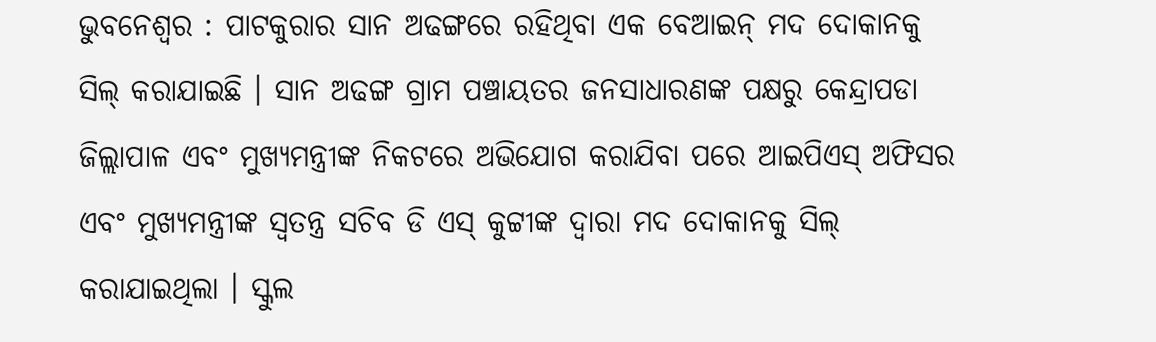ଭୁବନେଶ୍ବର : ପାଟକୁରାର ସାନ ଅଢଙ୍ଗରେ ରହିଥିବା ଏକ ବେଆଇନ୍ ମଦ ଦୋକାନକୁ ସିଲ୍ କରାଯାଇଛି । ସାନ ଅଢଙ୍ଗ ଗ୍ରାମ ପଞ୍ଚାୟତର ଜନସାଧାରଣଙ୍କ ପକ୍ଷରୁ କେନ୍ଦ୍ରାପଡା ଜିଲ୍ଲାପାଳ ଏବଂ ମୁଖ୍ୟମନ୍ତ୍ରୀଙ୍କ ନିକଟରେ ଅଭିଯୋଗ କରାଯିବା ପରେ ଆଇପିଏସ୍ ଅଫିସର ଏବଂ ମୁଖ୍ୟମନ୍ତ୍ରୀଙ୍କ ସ୍ବତନ୍ତ୍ର ସଚିବ ଡି ଏସ୍ କୁଟ୍ଟୀଙ୍କ ଦ୍ବାରା ମଦ ଦୋକାନକୁ ସିଲ୍ କରାଯାଇଥିଲା । ସ୍କୁଲ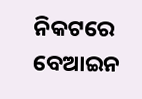ନିକଟରେ ବେଆଇନ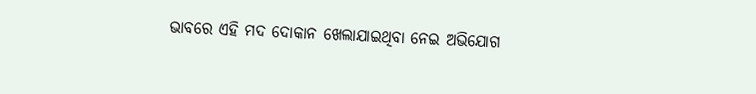ଭାବରେ ଏହି ମଦ ଦୋକାନ ଖେଲାଯାଇଥିବା ନେଇ ଅଭିଯୋଗ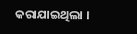କରାଯାଇଥିଲା ।